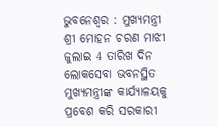ଭୁବନେଶ୍ୱର : ମୁଖ୍ୟମନ୍ତ୍ରୀ ଶ୍ରୀ ମୋହନ ଚରଣ ମାଝୀ ଜୁଲାଇ 4 ତାରିଖ ଦିନ ଲୋକସେବା ଭବନସ୍ଥିତ ମୁଖ୍ୟମନ୍ତ୍ରୀଙ୍କ କାର୍ଯ୍ୟାଳୟକୁ ପ୍ରବେଶ କରି ସରକାରୀ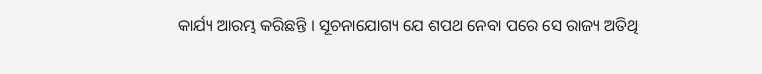କାର୍ଯ୍ୟ ଆରମ୍ଭ କରିଛନ୍ତି । ସୂଚନାଯୋଗ୍ୟ ଯେ ଶପଥ ନେବା ପରେ ସେ ରାଜ୍ୟ ଅତିଥି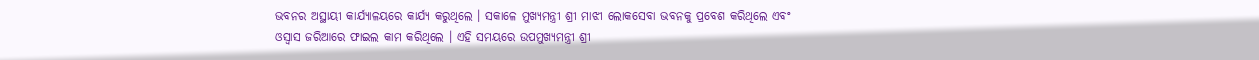ଭବନର ଅସ୍ଥାୟୀ କାର୍ଯ୍ୟାଳୟରେ କାର୍ଯ୍ୟ କରୁଥିଲେ । ସକାଳେ ମୁଖ୍ୟମନ୍ତ୍ରୀ ଶ୍ରୀ ମାଝୀ ଲୋକସେବା ଭବନକୁ ପ୍ରବେଶ କରିଥିଲେ ଏବଂ ଓସ୍ୱାସ ଜରିଆରେ ଫାଇଲ କାମ କରିଥିଲେ । ଏହି ସମୟରେ ଉପମୁଖ୍ୟମନ୍ତ୍ରୀ ଶ୍ରୀ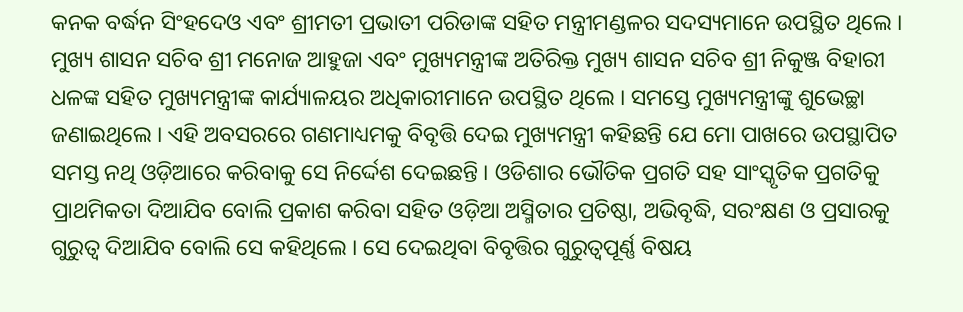କନକ ବର୍ଦ୍ଧନ ସିଂହଦେଓ ଏବଂ ଶ୍ରୀମତୀ ପ୍ରଭାତୀ ପରିଡାଙ୍କ ସହିତ ମନ୍ତ୍ରୀମଣ୍ଡଳର ସଦସ୍ୟମାନେ ଉପସ୍ଥିତ ଥିଲେ । ମୁଖ୍ୟ ଶାସନ ସଚିବ ଶ୍ରୀ ମନୋଜ ଆହୁଜା ଏବଂ ମୁଖ୍ୟମନ୍ତ୍ରୀଙ୍କ ଅତିରିକ୍ତ ମୁଖ୍ୟ ଶାସନ ସଚିବ ଶ୍ରୀ ନିକୁଞ୍ଜ ବିହାରୀ ଧଳଙ୍କ ସହିତ ମୁଖ୍ୟମନ୍ତ୍ରୀଙ୍କ କାର୍ଯ୍ୟାଳୟର ଅଧିକାରୀମାନେ ଉପସ୍ଥିତ ଥିଲେ । ସମସ୍ତେ ମୁଖ୍ୟମନ୍ତ୍ରୀଙ୍କୁ ଶୁଭେଚ୍ଛା ଜଣାଇଥିଲେ । ଏହି ଅବସରରେ ଗଣମାଧ୍ୟମକୁ ବିବୃତ୍ତି ଦେଇ ମୁଖ୍ୟମନ୍ତ୍ରୀ କହିଛନ୍ତି ଯେ ମୋ ପାଖରେ ଉପସ୍ଥାପିତ ସମସ୍ତ ନଥି ଓଡ଼ିଆରେ କରିବାକୁ ସେ ନିର୍ଦ୍ଦେଶ ଦେଇଛନ୍ତି । ଓଡିଶାର ଭୌତିକ ପ୍ରଗତି ସହ ସାଂସ୍କୃତିକ ପ୍ରଗତିକୁ ପ୍ରାଥମିକତା ଦିଆଯିବ ବୋଲି ପ୍ରକାଶ କରିବା ସହିତ ଓଡ଼ିଆ ଅସ୍ମିତାର ପ୍ରତିଷ୍ଠା, ଅଭିବୃଦ୍ଧି, ସରଂକ୍ଷଣ ଓ ପ୍ରସାରକୁ ଗୁରୁତ୍ୱ ଦିଆଯିବ ବୋଲି ସେ କହିଥିଲେ । ସେ ଦେଇଥିବା ବିବୃତ୍ତିର ଗୁରୁତ୍ୱପୂର୍ଣ୍ଣ ବିଷୟ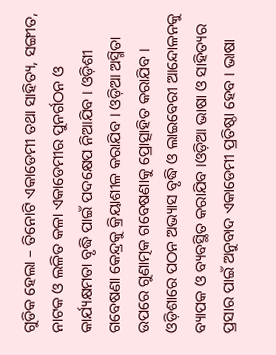ଗୁଡିକ ହେଲା – ତିନୋଟି ଏକାଡେମୀ ତଥା ସାହିତ୍ୟ, ସଙ୍ଗୀତ, ନାଟକ ଓ ଲଳିତ କଳା ଏକାଡେମୀର ପୁନର୍ଗଠନ ଓ କାର୍ଯ୍ୟକ୍ଷମତା ବୃଦ୍ଧି ପାଇଁ ପଦକ୍ଷେପ ନିଆଯିବ । ଓଡ଼ିଶୀ ଗବେଷଣା କେନ୍ଦ୍ରକୁ କ୍ରିୟାଶୀଳ କରାଯିବ । ଓଡ଼ିଆ ଅସ୍ମିତା ଉପରେ ଗୁଣାତ୍ମକ ଗବେଷଣାକୁ ପ୍ରୋତ୍ସାହିତ କରାଯିବ । ଓଡ଼ିଶାରେ ପଠନ ଅଭ୍ୟାସ ବୃଦ୍ଧି ଓ ଲାଇବେରୀ ଆନ୍ଦୋଳନକୁ ବ୍ୟାପକ ଓ ବ୍ୟବସ୍ଥିତ କରାଯିବ ।ଓଡ଼ିଆ ଭାଷା ଓ ସାହିତ୍ୟର ପ୍ରସାର ପାଇଁ ଅନୁବାଦ ଏକାଡେମୀ ପ୍ରତିଷ୍ଠା ହେବ । ଭାଷା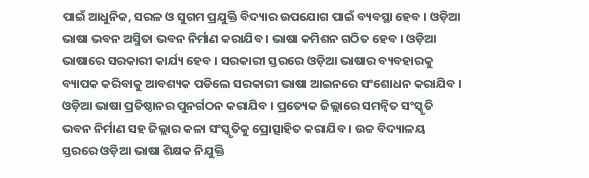ପାଇଁ ଆଧୁନିକ, ସରଳ ଓ ସୁଗମ ପ୍ରଯୁକ୍ତି ବିଦ୍ୟାର ଉପଯୋଗ ପାଇଁ ବ୍ୟବସ୍ଥା ହେବ । ଓଡ଼ିଆ ଭାଷା ଭବନ ଅସ୍ମିତା ଭବନ ନିର୍ମାଣ କରାଯିବ । ଭାଷା କମିଶନ ଗଠିତ ହେବ । ଓଡ଼ିଆ ଭାଷାରେ ସରକାରୀ କାର୍ଯ୍ୟ ହେବ । ସରକାରୀ ସ୍ତରରେ ଓଡ଼ିଆ ଭାଷାର ବ୍ୟବହାରକୁ ବ୍ୟାପକ କରିବାକୁ ଆବଶ୍ୟକ ପଡିଲେ ସରକାରୀ ଭାଷା ଆଇନରେ ସଂଶୋଧନ କରାଯିବ । ଓଡ଼ିଆ ଭାଷା ପ୍ରତିଷ୍ଠାନର ପୁନର୍ଗଠନ କରାଯିବ । ପ୍ରତ୍ୟେକ ଜିଲ୍ଲାରେ ସମନ୍ୱିତ ସଂସ୍କୃତି ଭବନ ନିର୍ମାଣ ସହ ଜିଲ୍ଲାର କଳା ସଂସ୍କୃତିକୁ ପ୍ରୋତ୍ସାହିତ କରାଯିବ । ଉଚ୍ଚ ବିଦ୍ୟାଳୟ ସ୍ତରରେ ଓଡ଼ିଆ ଭାଷା ଶିକ୍ଷକ ନିଯୁକ୍ତି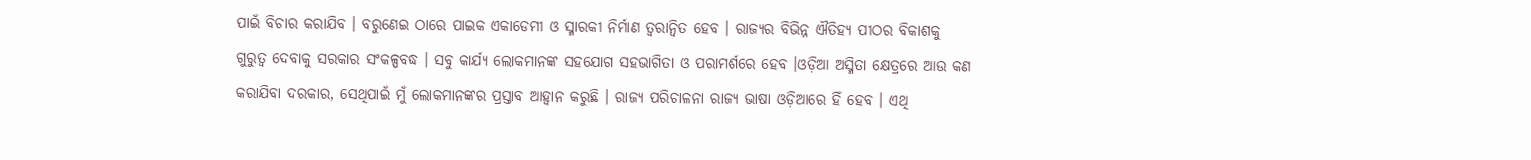ପାଇଁ ବିଚାର କରାଯିବ । ବରୁଣେଇ ଠାରେ ପାଇକ ଏକାଡେମୀ ଓ ସ୍ମାରକୀ ନିର୍ମାଣ ତ୍ୱରାନ୍ୱିତ ହେବ । ରାଜ୍ୟର ବିଭିନ୍ନ ଐତିହ୍ୟ ପୀଠର ବିକାଶକୁ ଗୁରୁତ୍ୱ ଦେବାକୁ ସରକାର ସଂକଳ୍ପବଦ୍ଧ । ସବୁ କାର୍ଯ୍ୟ ଲୋକମାନଙ୍କ ସହଯୋଗ ସହଭାଗିତା ଓ ପରାମର୍ଶରେ ହେବ ।ଓଡ଼ିଆ ଅସ୍ମିତା କ୍ଷେତ୍ରରେ ଆଉ କଣ କରାଯିବା ଦରକାର, ସେଥିପାଇଁ ମୁଁ ଲୋକମାନଙ୍କର ପ୍ରସ୍ତାବ ଆହ୍ୱାନ କରୁଛି । ରାଜ୍ୟ ପରିଚାଳନା ରାଜ୍ୟ ଭାଷା ଓଡ଼ିଆରେ ହିଁ ହେବ । ଏଥି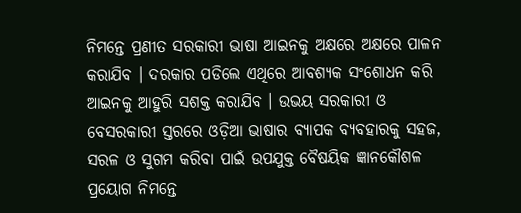ନିମନ୍ତେ ପ୍ରଣୀତ ସରକାରୀ ଭାଷା ଆଇନକୁ ଅକ୍ଷରେ ଅକ୍ଷରେ ପାଳନ କରାଯିବ । ଦରକାର ପଡିଲେ ଏଥିରେ ଆବଶ୍ୟକ ସଂଶୋଧନ କରି ଆଇନକୁ ଆହୁରି ସଶକ୍ତ କରାଯିବ । ଉଭୟ ସରକାରୀ ଓ ବେସରକାରୀ ସ୍ତରରେ ଓଡ଼ିଆ ଭାଷାର ବ୍ୟାପକ ବ୍ୟବହାରକୁ ସହଜ, ସରଳ ଓ ସୁଗମ କରିବା ପାଇଁ ଉପଯୁକ୍ତ ବୈଷୟିକ ଜ୍ଞାନକୌଶଳ ପ୍ରୟୋଗ ନିମନ୍ତେ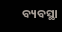ବ୍ୟବସ୍ଥା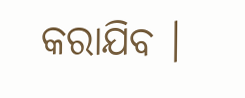କରାଯିବ ।